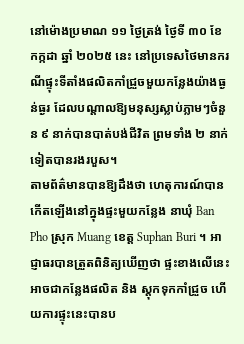នៅម៉ោងប្រមាណ ១១ ថ្ងៃត្រង់ ថ្ងៃទី ៣០ ខែកក្កដា ឆ្នាំ ២០២៥ នេះ នៅប្រទេសថៃមានករណីផ្ទុះទីតាំងផលិតកាំជ្រួចមួយកន្លែងយ៉ាងធ្ងន់ធ្ងរ ដែលបណ្តាលឱ្យមនុស្សស្លាប់ភ្លាមៗចំនួន ៩ នាក់បានបាត់បង់ជីវិត ព្រមទាំង ២ នាក់ទៀតបានរងរបួស។
តាមព័ត៌មានបានឱ្យដឹងថា ហេតុការណ៍បានកើតឡើងនៅក្នុងផ្ទះមួយកន្លែង នាឃុំ Ban Pho ស្រុក Muang ខេត្ត Suphan Buri ។ អាជ្ញាធរបានត្រួតពិនិត្យឃើញថា ផ្ទះខាងលើនេះអាចជាកន្លែងផលិត និង ស្តុកទុកកាំជ្រួច ហើយការផ្ទុះនេះបានប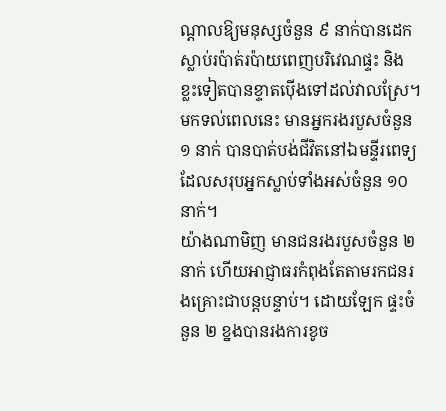ណ្តាលឱ្យមនុស្សចំនួន ៩ នាក់បានដេកស្លាប់រប៉ាត់រប៉ាយពេញបរិវេណផ្ទះ និង ខ្លះទៀតបានខ្ទាតប៉ើងទៅដល់វាលស្រែ។ មកទល់ពេលនេះ មានអ្នករងរបួសចំនួន ១ នាក់ បានបាត់បង់ជីវិតនៅឯមន្ទីរពេទ្យ ដែលសរុបអ្នកស្លាប់ទាំងអស់ចំនួន ១០ នាក់។
យ៉ាងណាមិញ មានជនរងរបួសចំនួន ២ នាក់ ហើយអាជ្ញាធរកំពុងតែតាមរកជនរងគ្រោះជាបន្តបន្ទាប់។ ដោយឡែក ផ្ទះចំនួន ២ ខ្នងបានរងការខូច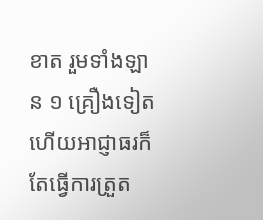ខាត រួមទាំងឡាន ១ គ្រឿងទៀត ហើយអាជ្ញាធរក៏តែធ្វើការត្រួត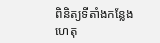ពិនិត្យទីតាំងកន្លែងហេតុ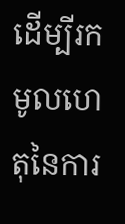ដើម្បីរកមូលហេតុនៃការ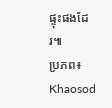ផ្ទុះផងដែរ៕
ប្រភព៖ Khaosod